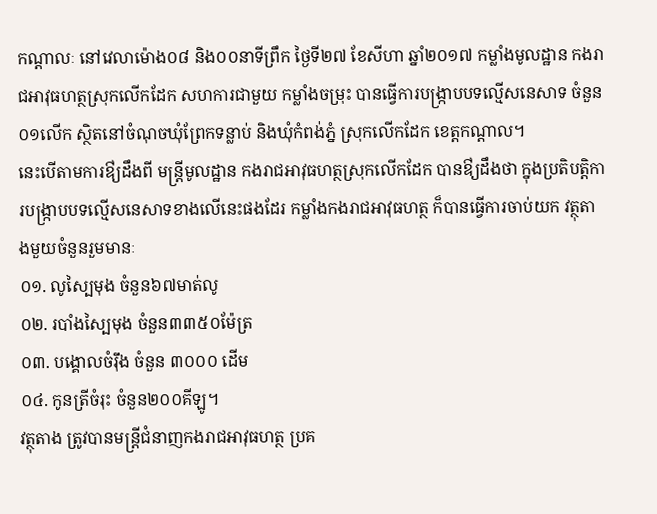កណ្តាលៈ នៅវេលាម៉ោង០៨ និង០០នាទីព្រឹក ថ្ងៃទី២៧ ខែសីហា ឆ្នាំ២០១៧ កម្លាំងមូលដ្ឋាន កងរាជអាវុធហត្ថស្រុកលើកដែក សហការជាមួយ កម្លាំងចម្រុះ បានធ្វើការបង្ក្រាបបទល្មើសនេសាទ ចំនួន០១លើក ស្ថិតនៅចំណុចឃុំព្រែកទន្លាប់ និងឃុំកំពង់ភ្នំ ស្រុកលើកដែក ខេត្តកណ្តាល។
នេះបើតាមការឳ្យដឹងពី មន្ត្រីមូលដ្ឋាន កងរាជអាវុធហត្ថស្រុកលើកដែក បានឳ្យដឹងថា ក្នុងប្រតិបត្តិការបង្ក្រាបបទល្មើសនេសាទខាងលើនេះផងដែរ កម្លាំងកងរាជអាវុធហត្ថ ក៏បានធ្វើការចាប់យក វត្ថុតាងមួយចំនួនរួមមានៈ
០១. លូស្បៃមុង ចំនួន៦៧មាត់លូ
០២. របាំងស្បៃមុង ចំនួន៣៣៥០ម៉ែត្រ
០៣. បង្គោលចំរ៉ឹង ចំនួន ៣០០០ ដើម
០៤. កូនត្រីចំរុះ ចំនួន២០០គីឡូ។
វត្ថុតាង ត្រូវបានមន្ត្រីជំនាញកងរាជអាវុធហត្ថ ប្រគ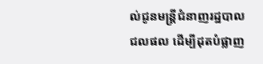ល់ជូនមន្ត្រីជំនាញរដ្ឋបាលជលផល ដើម្បីដុតបំផ្លាញ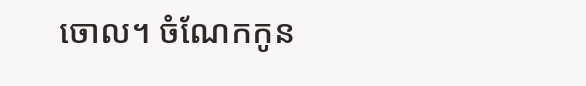ចោល។ ចំណែកកូន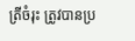ត្រីចំរុះ ត្រូវបានប្រ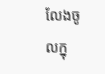លែងចូលក្នុ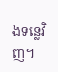ងទន្លេវិញ។